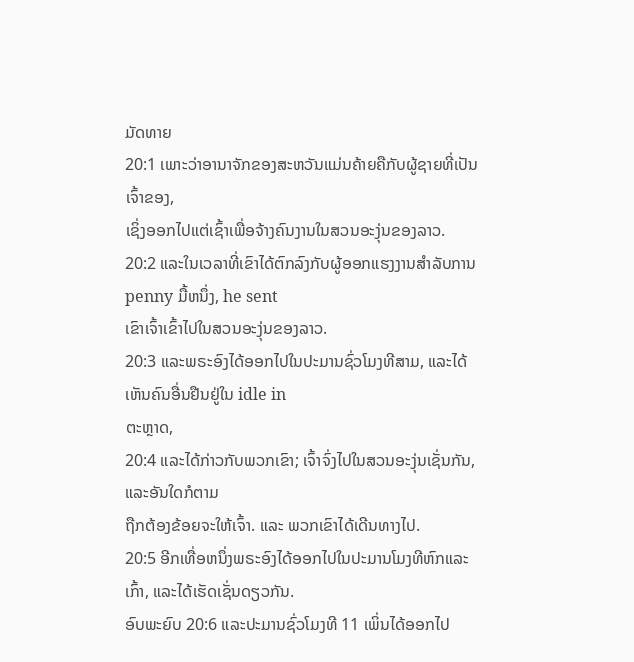ມັດທາຍ
20:1 ເພາະວ່າອານາຈັກຂອງສະຫວັນແມ່ນຄ້າຍຄືກັບຜູ້ຊາຍທີ່ເປັນເຈົ້າຂອງ,
ເຊິ່ງອອກໄປແຕ່ເຊົ້າເພື່ອຈ້າງຄົນງານໃນສວນອະງຸ່ນຂອງລາວ.
20:2 ແລະໃນເວລາທີ່ເຂົາໄດ້ຕົກລົງກັບຜູ້ອອກແຮງງານສໍາລັບການ penny ມື້ຫນຶ່ງ, he sent
ເຂົາເຈົ້າເຂົ້າໄປໃນສວນອະງຸ່ນຂອງລາວ.
20:3 ແລະພຣະອົງໄດ້ອອກໄປໃນປະມານຊົ່ວໂມງທີສາມ, ແລະໄດ້ເຫັນຄົນອື່ນຢືນຢູ່ໃນ idle in
ຕະຫຼາດ,
20:4 ແລະໄດ້ກ່າວກັບພວກເຂົາ; ເຈົ້າຈົ່ງໄປໃນສວນອະງຸ່ນເຊັ່ນກັນ, ແລະອັນໃດກໍຕາມ
ຖືກຕ້ອງຂ້ອຍຈະໃຫ້ເຈົ້າ. ແລະ ພວກເຂົາໄດ້ເດີນທາງໄປ.
20:5 ອີກເທື່ອຫນຶ່ງພຣະອົງໄດ້ອອກໄປໃນປະມານໂມງທີຫົກແລະເກົ້າ, ແລະໄດ້ເຮັດເຊັ່ນດຽວກັນ.
ອົບພະຍົບ 20:6 ແລະປະມານຊົ່ວໂມງທີ 11 ເພິ່ນໄດ້ອອກໄປ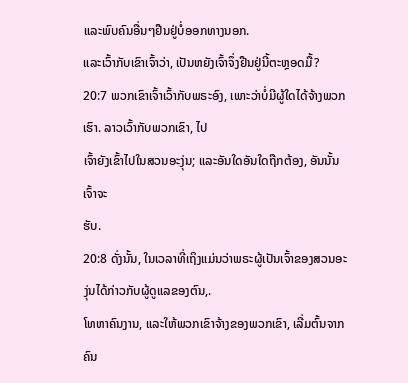ແລະພົບຄົນອື່ນໆຢືນຢູ່ບໍ່ອອກທາງນອກ.
ແລະເວົ້າກັບເຂົາເຈົ້າວ່າ, ເປັນຫຍັງເຈົ້າຈຶ່ງຢືນຢູ່ນີ້ຕະຫຼອດມື້?
20:7 ພວກເຂົາເຈົ້າເວົ້າກັບພຣະອົງ, ເພາະວ່າບໍ່ມີຜູ້ໃດໄດ້ຈ້າງພວກເຮົາ. ລາວເວົ້າກັບພວກເຂົາ, ໄປ
ເຈົ້າຍັງເຂົ້າໄປໃນສວນອະງຸ່ນ; ແລະອັນໃດອັນໃດຖືກຕ້ອງ, ອັນນັ້ນເຈົ້າຈະ
ຮັບ.
20:8 ດັ່ງນັ້ນ, ໃນເວລາທີ່ເຖິງແມ່ນວ່າພຣະຜູ້ເປັນເຈົ້າຂອງສວນອະງຸ່ນໄດ້ກ່າວກັບຜູ້ດູແລຂອງຕົນ,.
ໂທຫາຄົນງານ, ແລະໃຫ້ພວກເຂົາຈ້າງຂອງພວກເຂົາ, ເລີ່ມຕົ້ນຈາກຄົນ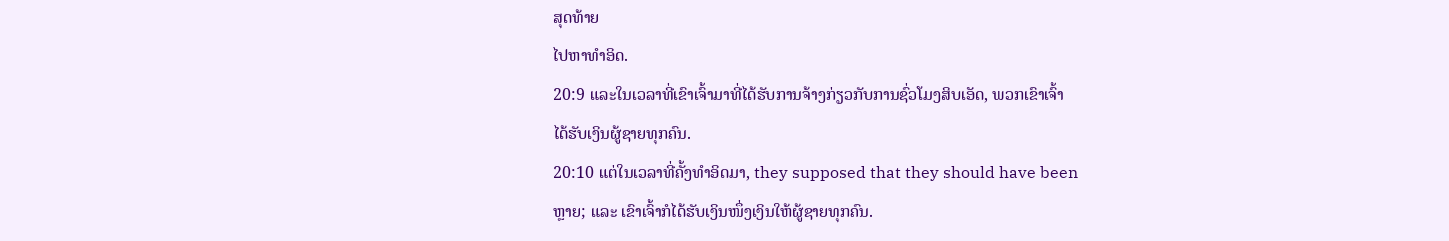ສຸດທ້າຍ
ໄປຫາທໍາອິດ.
20:9 ແລະໃນເວລາທີ່ເຂົາເຈົ້າມາທີ່ໄດ້ຮັບການຈ້າງກ່ຽວກັບການຊົ່ວໂມງສິບເອັດ, ພວກເຂົາເຈົ້າ
ໄດ້ຮັບເງິນຜູ້ຊາຍທຸກຄົນ.
20:10 ແຕ່ໃນເວລາທີ່ຄັ້ງທໍາອິດມາ, they supposed that they should have been
ຫຼາຍ; ແລະ ເຂົາເຈົ້າກໍໄດ້ຮັບເງິນໜຶ່ງເງິນໃຫ້ຜູ້ຊາຍທຸກຄົນ.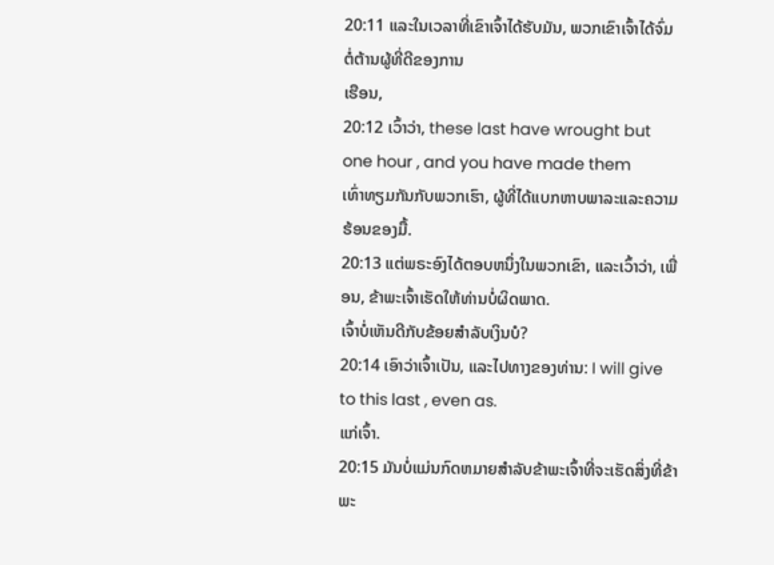20:11 ແລະໃນເວລາທີ່ເຂົາເຈົ້າໄດ້ຮັບມັນ, ພວກເຂົາເຈົ້າໄດ້ຈົ່ມຕໍ່ຕ້ານຜູ້ທີ່ດີຂອງການ
ເຮືອນ,
20:12 ເວົ້າວ່າ, these last have wrought but one hour , and you have made them
ເທົ່າທຽມກັນກັບພວກເຮົາ, ຜູ້ທີ່ໄດ້ແບກຫາບພາລະແລະຄວາມຮ້ອນຂອງມື້.
20:13 ແຕ່ພຣະອົງໄດ້ຕອບຫນຶ່ງໃນພວກເຂົາ, ແລະເວົ້າວ່າ, ເພື່ອນ, ຂ້າພະເຈົ້າເຮັດໃຫ້ທ່ານບໍ່ຜິດພາດ.
ເຈົ້າບໍ່ເຫັນດີກັບຂ້ອຍສໍາລັບເງິນບໍ?
20:14 ເອົາວ່າເຈົ້າເປັນ, ແລະໄປທາງຂອງທ່ານ: I will give to this last , even as.
ແກ່ເຈົ້າ.
20:15 ມັນບໍ່ແມ່ນກົດຫມາຍສໍາລັບຂ້າພະເຈົ້າທີ່ຈະເຮັດສິ່ງທີ່ຂ້າພະ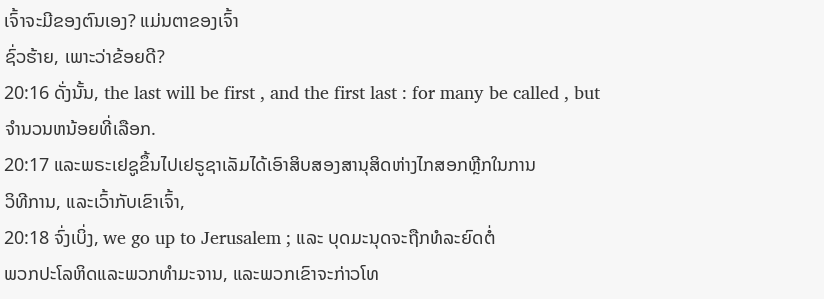ເຈົ້າຈະມີຂອງຕົນເອງ? ແມ່ນຕາຂອງເຈົ້າ
ຊົ່ວຮ້າຍ, ເພາະວ່າຂ້ອຍດີ?
20:16 ດັ່ງນັ້ນ, the last will be first , and the first last : for many be called , but
ຈໍານວນຫນ້ອຍທີ່ເລືອກ.
20:17 ແລະພຣະເຢຊູຂຶ້ນໄປເຢຣູຊາເລັມໄດ້ເອົາສິບສອງສານຸສິດຫ່າງໄກສອກຫຼີກໃນການ
ວິທີການ, ແລະເວົ້າກັບເຂົາເຈົ້າ,
20:18 ຈົ່ງເບິ່ງ, we go up to Jerusalem ; ແລະ ບຸດມະນຸດຈະຖືກທໍລະຍົດຕໍ່
ພວກປະໂລຫິດແລະພວກທຳມະຈານ, ແລະພວກເຂົາຈະກ່າວໂທ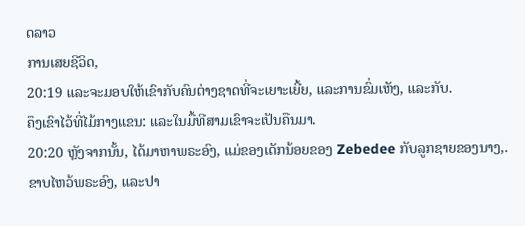ດລາວ
ການເສຍຊີວິດ,
20:19 ແລະຈະມອບໃຫ້ເຂົາກັບຄົນຕ່າງຊາດທີ່ຈະເຍາະເຍີ້ຍ, ແລະການຂົ່ມເຫັງ, ແລະກັບ.
ຄຶງເຂົາໄວ້ທີ່ໄມ້ກາງແຂນ: ແລະໃນມື້ທີສາມເຂົາຈະເປັນຄືນມາ.
20:20 ຫຼັງຈາກນັ້ນ, ໄດ້ມາຫາພຣະອົງ, ແມ່ຂອງເດັກນ້ອຍຂອງ Zebedee ກັບລູກຊາຍຂອງນາງ,.
ຂາບໄຫວ້ພຣະອົງ, ແລະປາ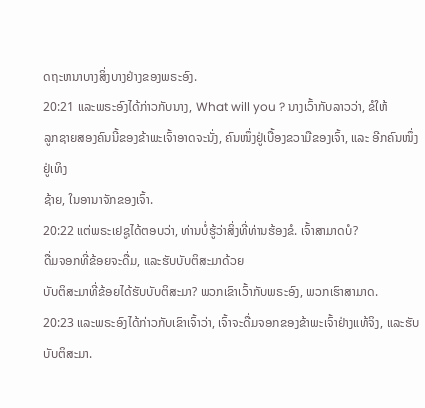ດຖະຫນາບາງສິ່ງບາງຢ່າງຂອງພຣະອົງ.
20:21 ແລະພຣະອົງໄດ້ກ່າວກັບນາງ, What will you ? ນາງເວົ້າກັບລາວວ່າ, ຂໍໃຫ້
ລູກຊາຍສອງຄົນນີ້ຂອງຂ້າພະເຈົ້າອາດຈະນັ່ງ, ຄົນໜຶ່ງຢູ່ເບື້ອງຂວາມືຂອງເຈົ້າ, ແລະ ອີກຄົນໜຶ່ງຢູ່ເທິງ
ຊ້າຍ, ໃນອານາຈັກຂອງເຈົ້າ.
20:22 ແຕ່ພຣະເຢຊູໄດ້ຕອບວ່າ, ທ່ານບໍ່ຮູ້ວ່າສິ່ງທີ່ທ່ານຮ້ອງຂໍ. ເຈົ້າສາມາດບໍ?
ດື່ມຈອກທີ່ຂ້ອຍຈະດື່ມ, ແລະຮັບບັບຕິສະມາດ້ວຍ
ບັບຕິສະມາທີ່ຂ້ອຍໄດ້ຮັບບັບຕິສະມາ? ພວກເຂົາເວົ້າກັບພຣະອົງ, ພວກເຮົາສາມາດ.
20:23 ແລະພຣະອົງໄດ້ກ່າວກັບເຂົາເຈົ້າວ່າ, ເຈົ້າຈະດື່ມຈອກຂອງຂ້າພະເຈົ້າຢ່າງແທ້ຈິງ, ແລະຮັບບັບຕິສະມາ.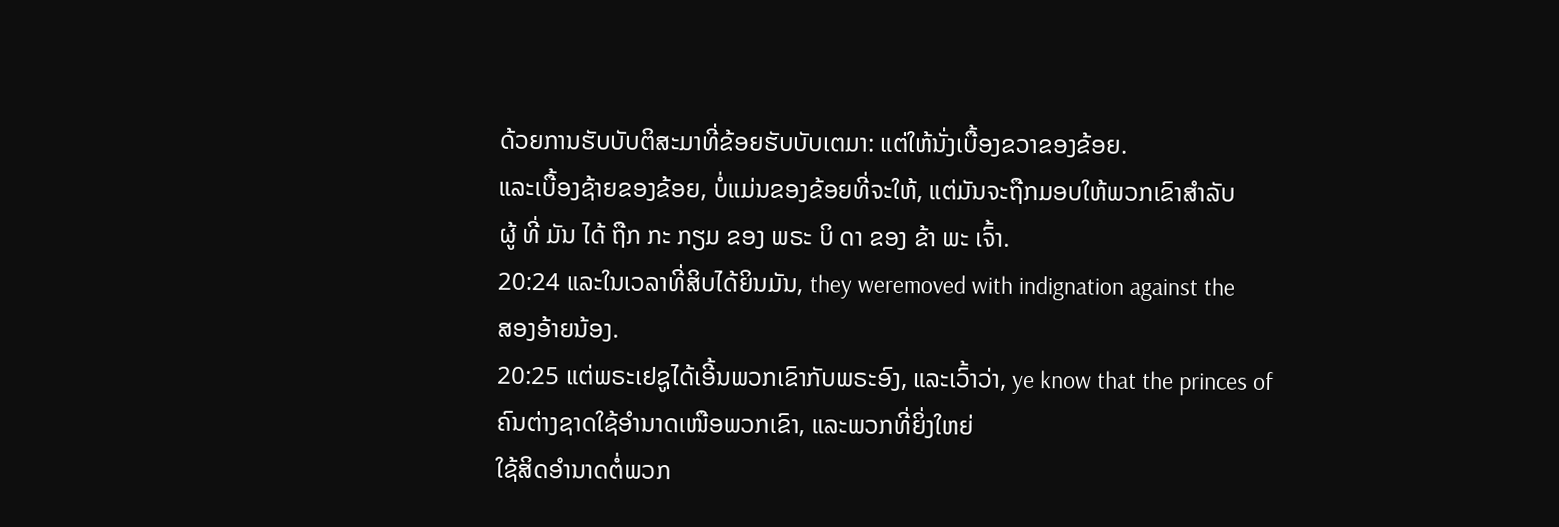ດ້ວຍການຮັບບັບຕິສະມາທີ່ຂ້ອຍຮັບບັບເຕມາ: ແຕ່ໃຫ້ນັ່ງເບື້ອງຂວາຂອງຂ້ອຍ.
ແລະເບື້ອງຊ້າຍຂອງຂ້ອຍ, ບໍ່ແມ່ນຂອງຂ້ອຍທີ່ຈະໃຫ້, ແຕ່ມັນຈະຖືກມອບໃຫ້ພວກເຂົາສໍາລັບ
ຜູ້ ທີ່ ມັນ ໄດ້ ຖືກ ກະ ກຽມ ຂອງ ພຣະ ບິ ດາ ຂອງ ຂ້າ ພະ ເຈົ້າ.
20:24 ແລະໃນເວລາທີ່ສິບໄດ້ຍິນມັນ, they weremoved with indignation against the
ສອງອ້າຍນ້ອງ.
20:25 ແຕ່ພຣະເຢຊູໄດ້ເອີ້ນພວກເຂົາກັບພຣະອົງ, ແລະເວົ້າວ່າ, ye know that the princes of
ຄົນຕ່າງຊາດໃຊ້ອຳນາດເໜືອພວກເຂົາ, ແລະພວກທີ່ຍິ່ງໃຫຍ່
ໃຊ້ສິດອຳນາດຕໍ່ພວກ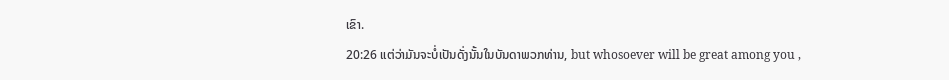ເຂົາ.
20:26 ແຕ່ວ່າມັນຈະບໍ່ເປັນດັ່ງນັ້ນໃນບັນດາພວກທ່ານ, but whosoever will be great among you ,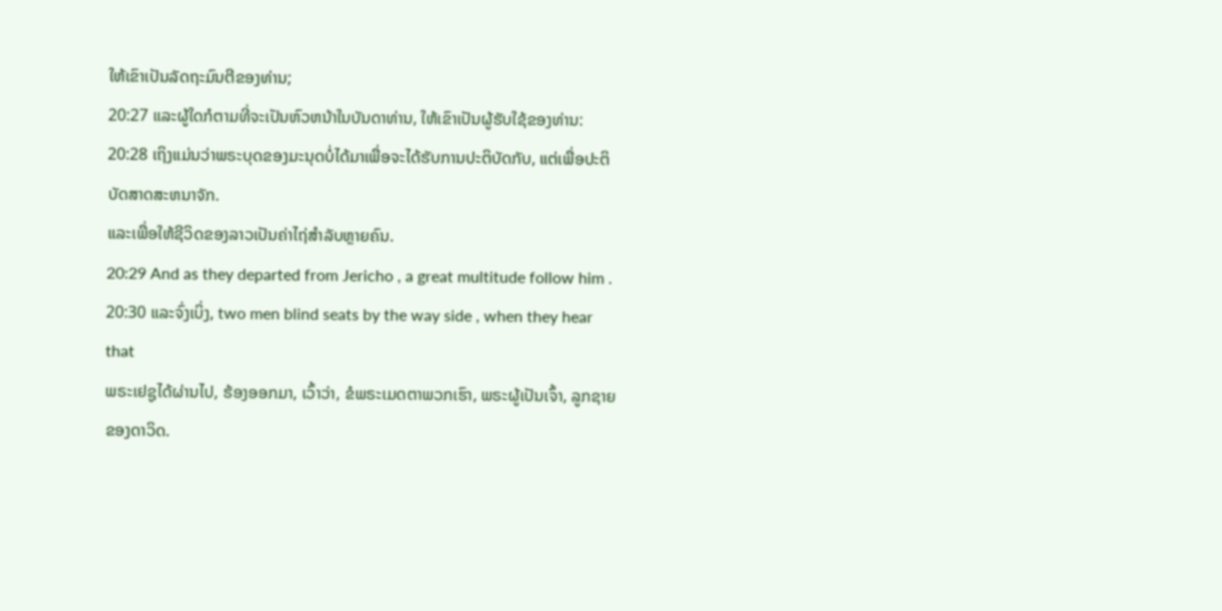ໃຫ້ເຂົາເປັນລັດຖະມົນຕີຂອງທ່ານ;
20:27 ແລະຜູ້ໃດກໍຕາມທີ່ຈະເປັນຫົວຫນ້າໃນບັນດາທ່ານ, ໃຫ້ເຂົາເປັນຜູ້ຮັບໃຊ້ຂອງທ່ານ:
20:28 ເຖິງແມ່ນວ່າພຣະບຸດຂອງມະນຸດບໍ່ໄດ້ມາເພື່ອຈະໄດ້ຮັບການປະຕິບັດກັບ, ແຕ່ເພື່ອປະຕິບັດສາດສະຫນາຈັກ.
ແລະເພື່ອໃຫ້ຊີວິດຂອງລາວເປັນຄ່າໄຖ່ສຳລັບຫຼາຍຄົນ.
20:29 And as they departed from Jericho , a great multitude follow him .
20:30 ແລະຈົ່ງເບິ່ງ, two men blind seats by the way side , when they hear that
ພຣະເຢຊູໄດ້ຜ່ານໄປ, ຮ້ອງອອກມາ, ເວົ້າວ່າ, ຂໍພຣະເມດຕາພວກເຮົາ, ພຣະຜູ້ເປັນເຈົ້າ, ລູກຊາຍ
ຂອງດາວິດ.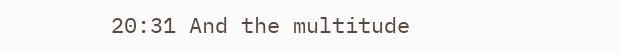20:31 And the multitude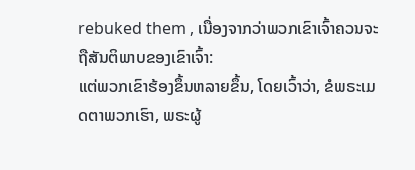rebuked them , ເນື່ອງຈາກວ່າພວກເຂົາເຈົ້າຄວນຈະຖືສັນຕິພາບຂອງເຂົາເຈົ້າ:
ແຕ່ພວກເຂົາຮ້ອງຂຶ້ນຫລາຍຂຶ້ນ, ໂດຍເວົ້າວ່າ, ຂໍພຣະເມດຕາພວກເຮົາ, ພຣະຜູ້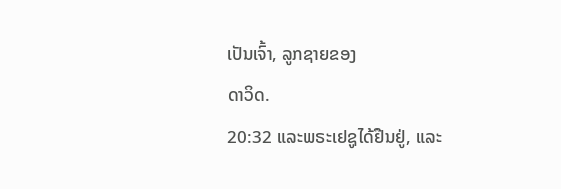ເປັນເຈົ້າ, ລູກຊາຍຂອງ
ດາວິດ.
20:32 ແລະພຣະເຢຊູໄດ້ຢືນຢູ່, ແລະ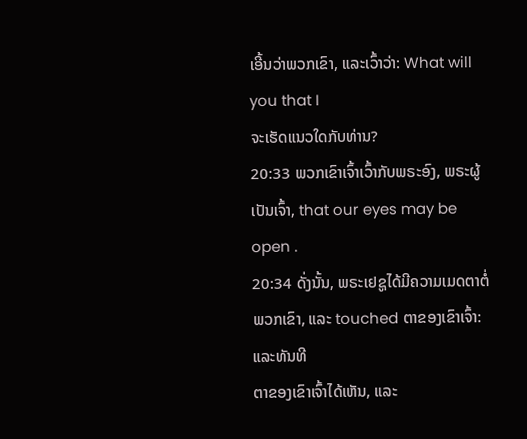ເອີ້ນວ່າພວກເຂົາ, ແລະເວົ້າວ່າ: What will you that I
ຈະເຮັດແນວໃດກັບທ່ານ?
20:33 ພວກເຂົາເຈົ້າເວົ້າກັບພຣະອົງ, ພຣະຜູ້ເປັນເຈົ້າ, that our eyes may be open .
20:34 ດັ່ງນັ້ນ, ພຣະເຢຊູໄດ້ມີຄວາມເມດຕາຕໍ່ພວກເຂົາ, ແລະ touched ຕາຂອງເຂົາເຈົ້າ: ແລະທັນທີ
ຕາຂອງເຂົາເຈົ້າໄດ້ເຫັນ, ແລະ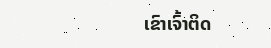ເຂົາເຈົ້າຕິດ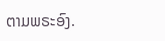ຕາມພຣະອົງ.